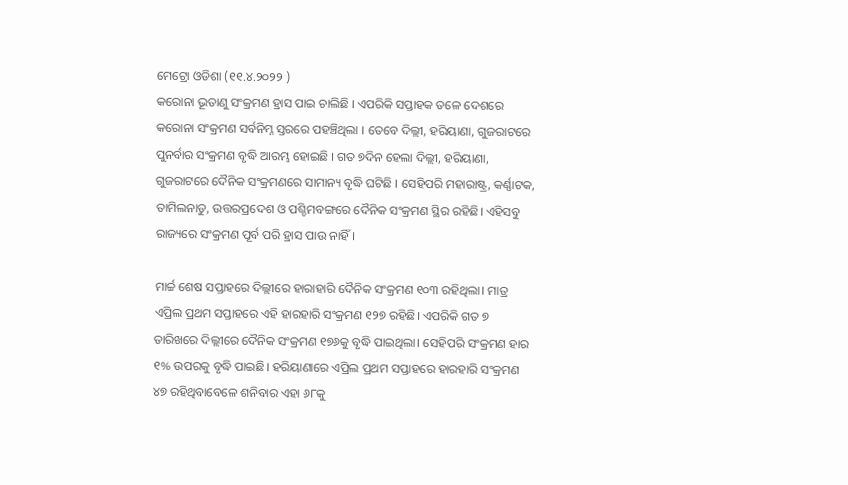ମେଟ୍ରୋ ଓଡିଶା (୧୧.୪.୨୦୨୨ )
କରୋନା ଭୂତାଣୁ ସଂକ୍ରମଣ ହ୍ରାସ ପାଇ ଚାଲିଛି । ଏପରିକି ସପ୍ତାହକ ତଳେ ଦେଶରେ କରୋନା ସଂକ୍ରମଣ ସର୍ବନିମ୍ନ ସ୍ତରରେ ପହଞ୍ଚିଥିଲା । ତେବେ ଦିଲ୍ଲୀ, ହରିୟାଣା, ଗୁଜରାଟରେ ପୁନର୍ବାର ସଂକ୍ରମଣ ବୃଦ୍ଧି ଆରମ୍ଭ ହୋଇଛି । ଗତ ୭ଦିନ ହେଲା ଦିଲ୍ଲୀ, ହରିୟାଣା, ଗୁଜରାଟରେ ଦୈନିକ ସଂକ୍ରମଣରେ ସାମାନ୍ୟ ବୃଦ୍ଧି ଘଟିଛି । ସେହିପରି ମହାରାଷ୍ଟ୍ର, କର୍ଣ୍ଣାଟକ, ତାମିଲନାଡୁ, ଉତ୍ତରପ୍ରଦେଶ ଓ ପଶ୍ଚିମବଙ୍ଗରେ ଦୈନିକ ସଂକ୍ରମଣ ସ୍ଥିର ରହିଛି। ଏହିସବୁ ରାଜ୍ୟରେ ସଂକ୍ରମଣ ପୂର୍ବ ପରି ହ୍ରାସ ପାଉ ନାହିଁ।

ମାର୍ଚ୍ଚ ଶେଷ ସପ୍ତାହରେ ଦିଲ୍ଲୀରେ ହାରାହାରି ଦୈନିକ ସଂକ୍ରମଣ ୧୦୩ ରହିଥିଲା। ମାତ୍ର ଏପ୍ରିଲ ପ୍ରଥମ ସପ୍ତାହରେ ଏହି ହାରହାରି ସଂକ୍ରମଣ ୧୨୭ ରହିଛି। ଏପରିକି ଗତ ୭ ତାରିଖରେ ଦିଲ୍ଲୀରେ ଦୈନିକ ସଂକ୍ରମଣ ୧୭୬କୁ ବୃଦ୍ଧି ପାଇଥିଲା। ସେହିପରି ସଂକ୍ରମଣ ହାର ୧% ଉପରକୁ ବୃଦ୍ଧି ପାଇଛି। ହରିୟାଣାରେ ଏପ୍ରିଲ ପ୍ରଥମ ସପ୍ତାହରେ ହାରହାରି ସଂକ୍ରମଣ ୪୭ ରହିଥିବାବେଳେ ଶନିବାର ଏହା ୬୮କୁ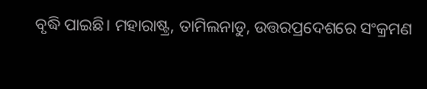ବୃଦ୍ଧି ପାଇଛି। ମହାରାଷ୍ଟ୍ର, ତାମିଲନାଡୁ, ଉତ୍ତରପ୍ରଦେଶରେ ସଂକ୍ରମଣ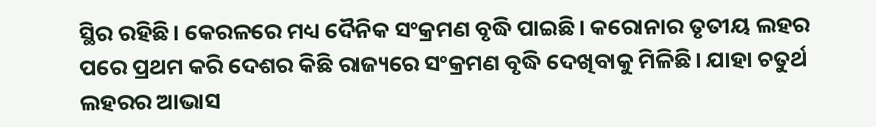ସ୍ଥିର ରହିଛି। କେରଳରେ ମଧ୍ୟ ଦୈନିକ ସଂକ୍ରମଣ ବୃଦ୍ଧି ପାଇଛି। କରୋନାର ତୃତୀୟ ଲହର ପରେ ପ୍ରଥମ କରି ଦେଶର କିଛି ରାଜ୍ୟରେ ସଂକ୍ରମଣ ବୃଦ୍ଧି ଦେଖିବାକୁ ମିଳିଛି। ଯାହା ଚତୁର୍ଥ ଲହରର ଆଭାସ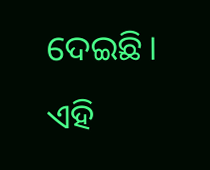ଦେଇଛି। ଏହି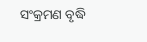ସଂକ୍ରମଣ ବୃଦ୍ଧି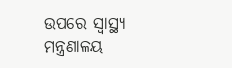ଉପରେ ସ୍ୱାସ୍ଥ୍ୟ ମନ୍ତ୍ରଣାଳୟ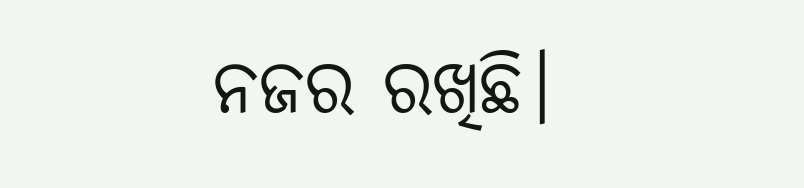ନଜର ରଖିଛି।